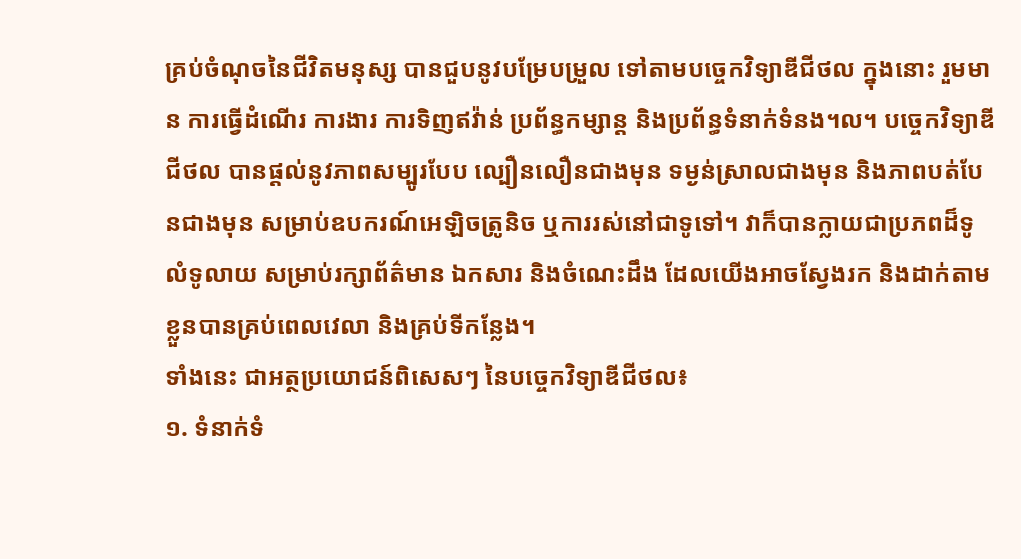គ្រប់ចំណុចនៃជីវិតមនុស្ស បានជួបនូវបម្រែបម្រួល ទៅតាមបច្ចេកវិទ្យាឌីជីថល ក្នុងនោះ រួមមាន ការធ្វើដំណើរ ការងារ ការទិញឥវ៉ាន់ ប្រព័ន្ធកម្សាន្ត និងប្រព័ន្ធទំនាក់ទំនង។ល។ បច្ចេកវិទ្យាឌីជីថល បានផ្ដល់នូវភាពសម្បូរបែប ល្បឿនលឿនជាងមុន ទម្ងន់ស្រាលជាងមុន និងភាពបត់បែនជាងមុន សម្រាប់ឧបករណ៍អេឡិចត្រូនិច ឬការរស់នៅជាទូទៅ។ វាក៏បានក្លាយជាប្រភពដ៏ទូលំទូលាយ សម្រាប់រក្សាព័ត៌មាន ឯកសារ និងចំណេះដឹង ដែលយើងអាចស្វែងរក និងដាក់តាមខ្លួនបានគ្រប់ពេលវេលា និងគ្រប់ទីកន្លែង។
ទាំងនេះ ជាអត្ថប្រយោជន៍ពិសេសៗ នៃបច្ចេកវិទ្យាឌីជីថល៖
១. ទំនាក់ទំ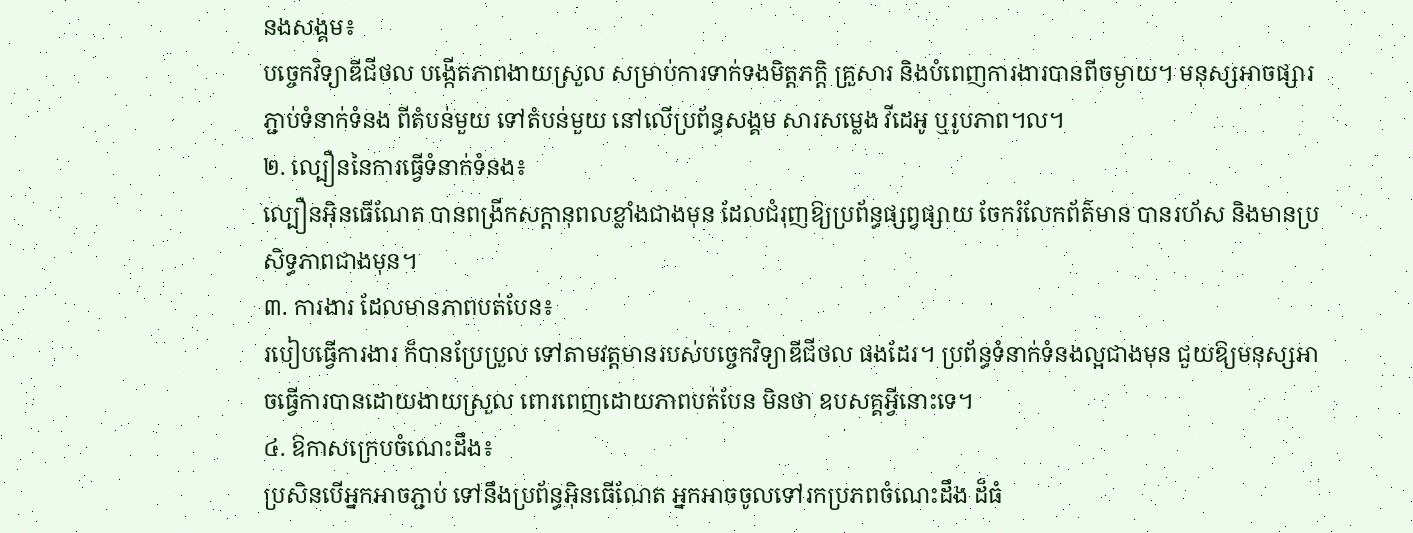នងសង្គម៖
បច្ចេកវិទ្យាឌីជីថល បង្កើតភាពងាយស្រួល សម្រាប់ការទាក់ទងមិត្តភក្ដិ គ្រួសារ និងបំពេញការងារបានពីចម្ងាយ។ មនុស្សអាចផ្សារភ្ជាប់ទំនាក់ទំនង ពីតំបន់មួយ ទៅតំបន់មួយ នៅលើប្រព័ន្ធសង្គម សារសម្លេង វីដេអូ ឬរូបភាព។ល។
២. ល្បឿននៃការធ្វើទំនាក់ទំនង៖
ល្បឿនអ៊ិនធើណែត បានពង្រីកសក្ដានុពលខ្លាំងជាងមុន ដែលជំរុញឱ្យប្រព័ន្ធផ្សព្វផ្សាយ ចែករំលែកព័ត៌មាន បានរហ័ស និងមានប្រសិទ្ធភាពជាងមុន។
៣. ការងារ ដែលមានភាពបត់បែន៖
របៀបធ្វើការងារ ក៏បានប្រែប្រួល ទៅតាមវត្តមានរបស់បច្ចេកវិទ្យាឌីជីថល ផងដែរ។ ប្រព័ន្ធទំនាក់ទំនងល្អជាងមុន ជួយឱ្យមនុស្សអាចធ្វើការបានដោយងាយស្រួល ពោរពេញដោយភាពបត់បែន មិនថា ឧបសគ្គអ្វីនោះទេ។
៤. ឱកាសក្រេបចំណេះដឹង៖
ប្រសិនបើអ្នកអាចភ្ជាប់ ទៅនឹងប្រព័ន្ធអ៊ិនធើណែត អ្នកអាចចូលទៅរកប្រភពចំណេះដឹង ដ៏ធំ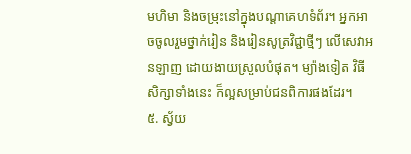មហិមា និងចម្រុះនៅក្នុងបណ្ដាគេហទំព័រ។ អ្នកអាចចូលរួមថ្នាក់រៀន និងរៀនសូត្រវិជ្ជាថ្មីៗ លើសេវាអនឡាញ ដោយងាយស្រួលបំផុត។ ម្យ៉ាងទៀត វិធីសិក្សាទាំងនេះ ក៏ល្អសម្រាប់ជនពិការផងដែរ។
៥. ស្វ័យ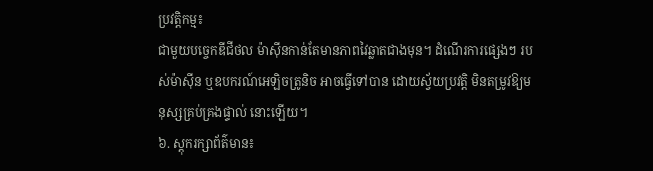ប្រវត្តិកម្ម៖
ជាមួយបច្ចេកឌីជីថល ម៉ាស៊ីនកាន់តែមានភាពវៃឆ្លាតជាងមុន។ ដំណើរការផ្សេងៗ របស់ម៉ាស៊ីន ឬឧបករណ៍អេឡិចត្រូនិច អាចធ្វើទៅបាន ដោយស្វ័យប្រវត្តិ មិនតម្រូវឱ្យមនុស្សគ្រប់គ្រងផ្ទាល់ នោះឡើយ។
៦. ស្តុករក្សាព័ត៌មាន៖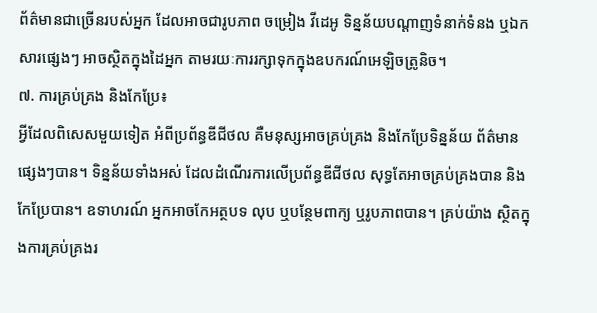ព័ត៌មានជាច្រើនរបស់អ្នក ដែលអាចជារូបភាព ចម្រៀង វីដេអូ ទិន្នន័យបណ្ដាញទំនាក់ទំនង ឬឯកសារផ្សេងៗ អាចស្ថិតក្នុងដៃអ្នក តាមរយៈការរក្សាទុកក្នុងឧបករណ៍អេឡិចត្រូនិច។
៧. ការគ្រប់គ្រង និងកែប្រែ៖
អ្វីដែលពិសេសមួយទៀត អំពីប្រព័ន្ធឌីជីថល គឺមនុស្សអាចគ្រប់គ្រង និងកែប្រែទិន្នន័យ ព័ត៌មានផ្សេងៗបាន។ ទិន្នន័យទាំងអស់ ដែលដំណើរការលើប្រព័ន្ធឌីជីថល សុទ្ធតែអាចគ្រប់គ្រងបាន និងកែប្រែបាន។ ឧទាហរណ៍ អ្នកអាចកែអត្ថបទ លុប ឬបន្ថែមពាក្យ ឬរូបភាពបាន។ គ្រប់យ៉ាង ស្ថិតក្នុងការគ្រប់គ្រងរ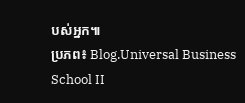បស់អ្នក៕
ប្រភព៖ Blog.Universal Business School II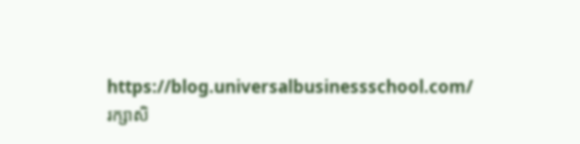https://blog.universalbusinessschool.com/
រក្សាសិ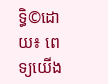ទ្ធិ©ដោយ៖ ពេទ្យយើង